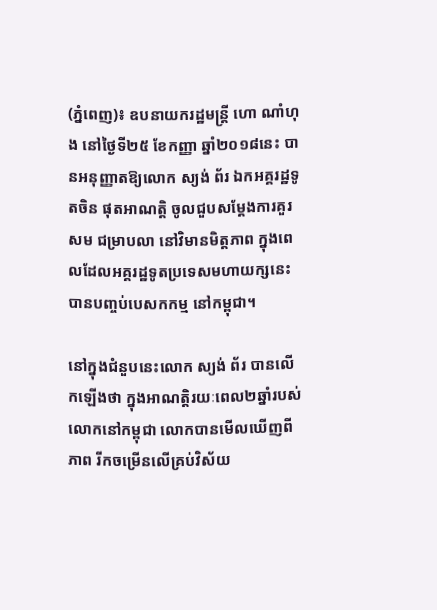(ភ្នំពេញ)៖ ឧបនាយករដ្ឋមន្ត្រី ហោ ណាំហុង នៅថ្ងៃទី២៥ ខែកញ្ញា ឆ្នាំ២០១៨នេះ បានអនុញ្ញាតឱ្យលោក ស្យង់ ព័រ ឯកអគ្គរដ្ឋទូតចិន ផុតអាណត្តិ ចូលជួបសម្តែងការគួរសម ជម្រាបលា នៅវិមានមិត្តភាព ក្នុងពេលដែលអគ្គរដ្ឋទូតប្រទេសមហាយក្សនេះ បានបញ្ចប់បេសកកម្ម នៅកម្ពុជា។

នៅក្នុងជំនួបនេះលោក ស្យង់ ព័រ បានលើកឡើងថា ក្នុងអាណត្តិរយៈពេល២ឆ្នាំរបស់លោកនៅកម្ពុជា លោកបានមើលឃើញពីភាព រីកចម្រើនលើគ្រប់វិស័យ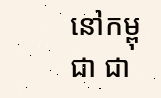នៅកម្ពុជា ជា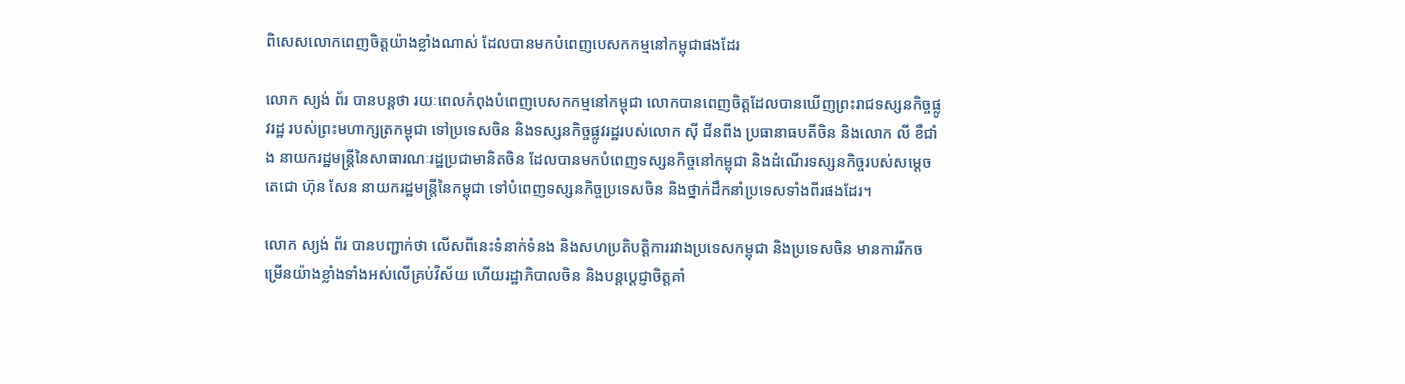ពិសេសលោកពេញចិត្តយ៉ាងខ្លាំងណាស់ ដែលបានមកបំពេញបេសកកម្មនៅកម្ពុជាផងដែរ

លោក ស្យង់ ព័រ បានបន្តថា រយៈពេលកំពុងបំពេញបេសកកម្មនៅកម្ពុជា លោកបានពេញចិត្តដែលបានឃើញព្រះរាជទស្សនកិច្ចផ្លូវរដ្ឋ របស់ព្រះមហាក្សត្រកម្ពុជា ទៅប្រទេសចិន និងទស្សនកិច្ចផ្លូវរដ្ឋរបស់លោក ស៊ី ជីនពីង ប្រធានាធបតីចិន និងលោក លី ខឺជាំង នាយករដ្ឋមន្ត្រីនៃសាធារណៈរដ្ឋប្រជាមានិតចិន ដែលបានមកបំពេញទស្សនកិច្ចនៅកម្ពុជា និងដំណើរទស្សនកិច្ចរបស់សម្តេចតេជោ ហ៊ុន សែន នាយករដ្ឋមន្ត្រីនៃកម្ពុជា ទៅបំពេញទស្សនកិច្ចប្រទេសចិន និងថ្នាក់ដឹកនាំប្រទេសទាំងពីរផងដែរ។

លោក ស្យង់ ព័រ បានបញ្ជាក់ថា លើសពីនេះទំនាក់ទំនង និងសហប្រតិបត្តិការរវាងប្រទេសកម្ពុជា និងប្រទេសចិន មានការរីកចម្រើនយ៉ាងខ្លាំងទាំងអស់លើគ្រប់វិស័យ ហើយរដ្ឋាភិបាលចិន និងបន្តប្តេជ្ញាចិត្តគាំ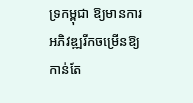ទ្រកម្ពុជា ឱ្យមានការអភិវឌ្ឍរីកចម្រើនឱ្យកាន់តែ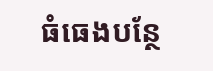ធំធេងបន្ថែ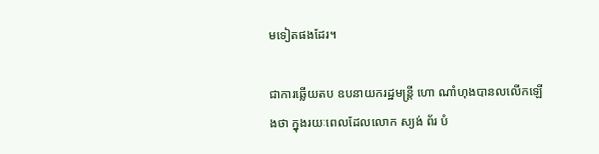មទៀតផងដែរ។

ជាការឆ្លើយតប ឧបនាយករដ្ឋមន្ត្រី ហោ ណាំហុងបានលលើកឡើងថា ក្នុងរយៈពេលដែលលោក ស្យង់ ព័រ បំ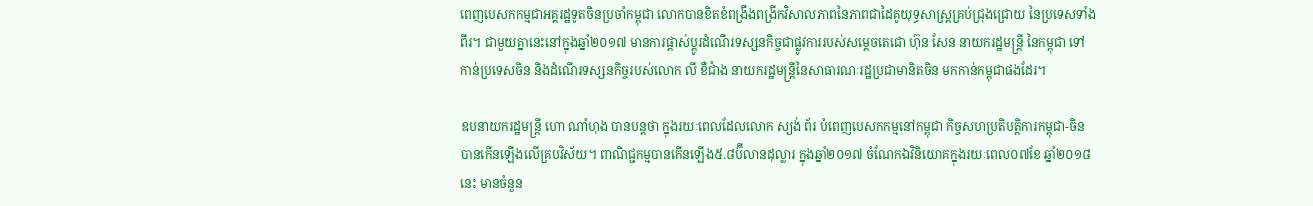ពេញបេសកកម្មជាអគ្គរដ្ឋទូតចិនប្រចាំកម្ពុជា លោកបានខិតខំពង្រឹងពង្រីកវិសាលភាពនៃភាពជាដៃគូយុទ្ធសាស្ត្រគ្រប់ជ្រុងជ្រោយ នៃប្រទេសទាំងពីរ។ ជាមួយគ្នានេះនៅក្នុងឆ្នាំ២០១៧ មានការផ្តាស់ប្តូរដំណើរទស្សនកិច្ចជាផ្លូវការរបស់សម្តេចតេជោ ហ៊ុន សែន នាយករដ្ឋមន្ត្រី នៃកម្ពុជា ទៅកាន់ប្រទេសចិន និងដំណើរទស្សនកិច្ចរបស់លោក លី ខឺជាំង នាយករដ្ឋមន្ត្រីនៃសាធារណៈរដ្ឋប្រជាមានិតចិន មកកាន់កម្ពុជាផងដែរ។

ឧបនាយករដ្ឋមន្ត្រី ហោ ណាំហុង បានបន្តថា ក្នុងរយៈពេលដែលលោក ស្យង់ ព័រ បំពេញបេសកកម្មនៅកម្ពុជា កិច្ចសហប្រតិបត្តិការកម្ពុជា-ចិន បានកើនឡើងលើគ្របវិស័យ។ ពាណិជ្ជកម្មបានកើនឡើង៥.៨ប៊ីលានដុល្លារ ក្នុងឆ្នាំ២០១៧ ចំណែកឯវិនិយោគក្នុងរយៈពេល០៧ខែ ឆ្នាំ២០១៨នេះ មានចំនួន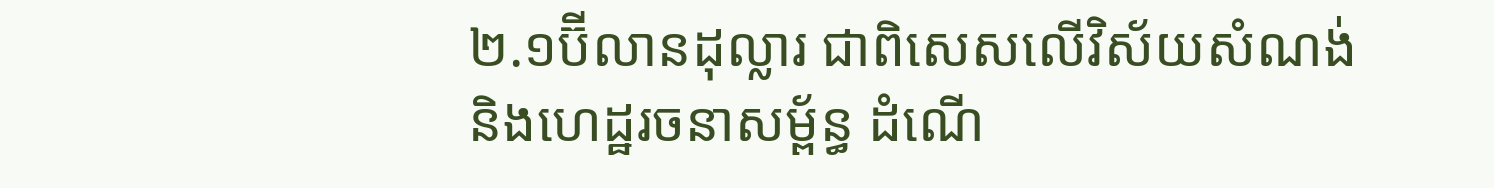២.១ប៊ីលានដុល្លារ ជាពិសេសលើវិស័យសំណង់ និងហេដ្ឋរចនាសម្ព័ន្ធ ដំណើ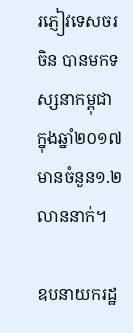រភ្ញៀវទេសចរចិន បានមកទស្សនាកម្ពុជា ក្នុងឆ្នាំ២០១៧ មានចំនួន១.២លាននាក់។

ឧបនាយករដ្ឋ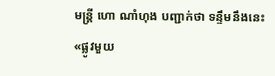មន្ត្រី ហោ ណាំហុង បញ្ជាក់ថា ទន្ទឹមនឹងនេះ «ផ្លូវមួយ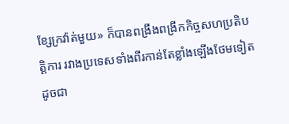ខ្សែក្រវ៉ាត់មួយ» ក៏បានពង្រឹងពង្រីកកិច្ចសហប្រតិបត្តិការ រវាងប្រទេសទាំងពីរកាន់តែខ្លាំងឡើងថែមទៀត ដូចជា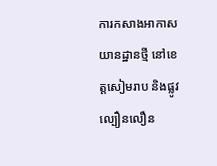ការកសាងអាកាសយានដ្ឋានថ្មី នៅខេត្តសៀមរាប និងផ្លូវល្បឿនលឿន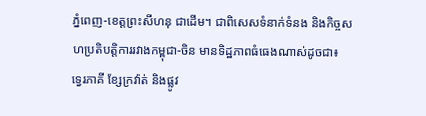ភ្នំពេញ-ខេត្តព្រះសីហនុ ជាដើម។ ជាពិសេសទំនាក់ទំនង និងកិច្ចសហប្រតិបត្តិការរវាងកម្ពុជា-ចិន មានទិដ្ឋភាពធំធេងណាស់ដូចជា៖ ទ្វេរភាគី ខ្សែក្រវ៉ាត់ និងផ្លូវ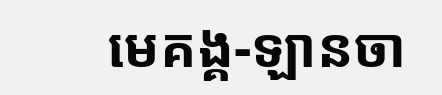មេគង្គ-ឡានចា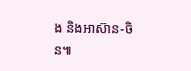ង និងអាស៊ាន-ចិន៕